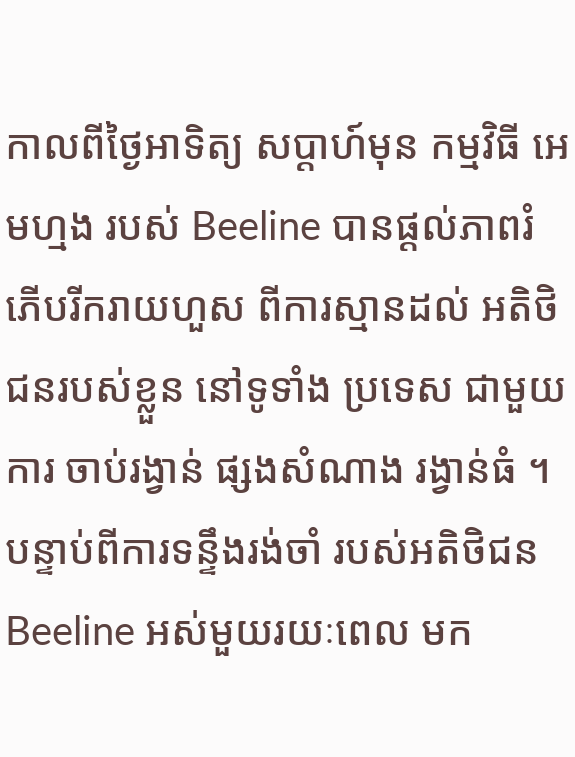កាលពីថ្ងៃអាទិត្យ សប្ដាហ៍មុន កម្មវិធី អេមហ្មង របស់ Beeline បានផ្ដល់ភាពរំភើបរីករាយហួស ពីការស្មានដល់ អតិថិជនរបស់ខ្លួន នៅទូទាំង ប្រទេស ជាមួយការ ចាប់រង្វាន់ ផ្សងសំណាង រង្វាន់ធំ ។ បន្ទាប់ពីការទន្ទឹងរង់ចាំ របស់អតិថិជន Beeline អស់មួយរយៈពេល មក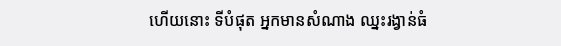ហើយនោះ ទីបំផុត អ្នកមានសំណាង ឈ្នះរង្វាន់ធំ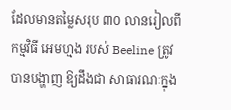ដែលមានតម្លៃសរុប ៣០ លានរៀលពី កម្មវិធី អេមហ្មង របស់ Beeline ត្រូវបានបង្ហាញ ឱ្យដឹងជា សាធារណៈក្នុង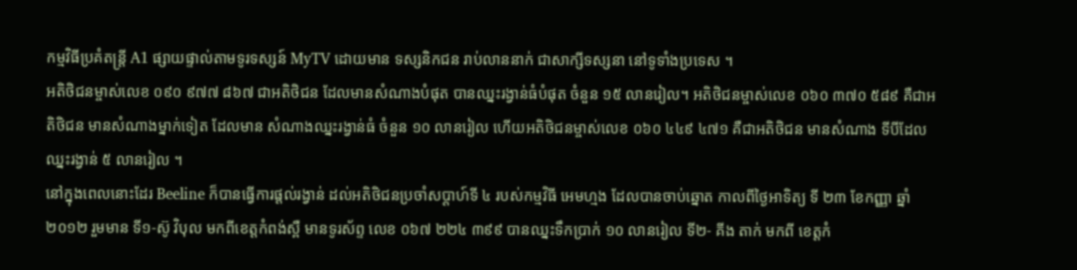កម្មវិធីប្រគំតន្ដ្រី A1 ផ្សាយផ្ទាល់តាមទូរទស្សន៍ MyTV ដោយមាន ទស្សនិកជន រាប់លាននាក់ ជាសាក្សីទស្សនា នៅទូទាំងប្រទេស ។
អតិថិជនម្ចាស់លេខ ០៩០ ៩៧៧ ៨៦៧ ជាអតិថិជន ដែលមានសំណាងបំផុត បានឈ្នះរង្វាន់ធំបំផុត ចំនួន ១៥ លានរៀល។ អតិថិជនម្ចាស់លេខ ០៦០ ៣៧០ ៥៨៩ គឺជាអតិថិជន មានសំណាងម្នាក់ទៀត ដែលមាន សំណាងឈ្នះរង្វាន់ធំ ចំនួន ១០ លានរៀល ហើយអតិថិជនម្ចាស់លេខ ០៦០ ៤៤៩ ៤៧១ គឺជាអតិថិជន មានសំណាង ទីបីដែលឈ្នះរង្វាន់ ៥ លានរៀល ។
នៅក្នុងពេលនោះដែរ Beeline ក៏បានធ្វើការផ្ដល់រង្វាន់ ដល់អតិថិជនប្រចាំសប្ដាហ៍ទី ៤ របស់កម្មវិធី អេមហ្មង ដែលបានចាប់ឆ្នោត កាលពីថ្ងៃអាទិត្យ ទី ២៣ ខែកញ្ញា ឆ្នាំ ២០១២ រួមមាន ទី១-ស៊ូ វិបុល មកពីខេត្ដកំពង់ស្ពឺ មានទូរស័ព្ទ លេខ ០៦៧ ២២៤ ៣៩៩ បានឈ្នះទឹកប្រាក់ ១០ លានរៀល ទី២- គីង តាក់ មកពី ខេត្ដកំ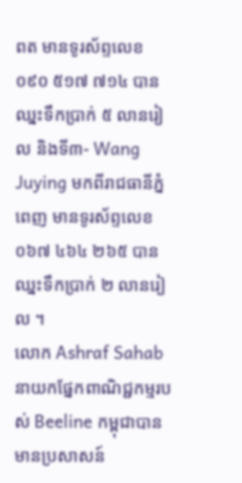ពត មានទូរស័ព្ទលេខ ០៩០ ៥១៧ ៧១៤ បានឈ្នះទឹកប្រាក់ ៥ លានរៀល និងទី៣- Wang Juying មកពីរាជធានីភ្នំពេញ មានទូរស័ព្ទលេខ ០៦៧ ៤៦៤ ២៦៥ បានឈ្នះទឹកប្រាក់ ២ លានរៀល ។
លោក Ashraf Sahab នាយកផ្នែកពាណិជ្ជកម្មរបស់ Beeline កម្ពុជាបានមានប្រសាសន៍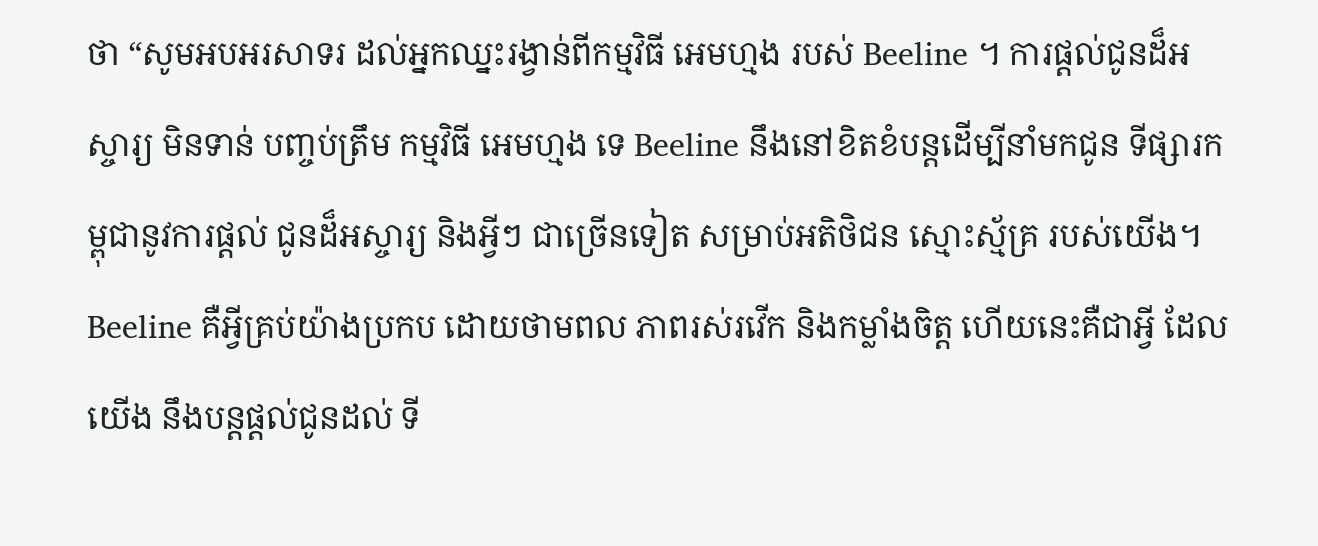ថា “សូមអបអរសាទរ ដល់អ្នកឈ្នះរង្វាន់ពីកម្មវិធី អេមហ្មង របស់ Beeline ។ ការផ្ដល់ជូនដ៏អស្ចារ្យ មិនទាន់ បញ្ចប់ត្រឹម កម្មវិធី អេមហ្មង ទេ Beeline នឹងនៅខិតខំបន្ដដើម្បីនាំមកជូន ទីផ្សារកម្ពុជានូវការផ្ដល់ ជូនដ៏អស្ចារ្យ និងអ្វីៗ ជាច្រើនទៀត សម្រាប់អតិថិជន ស្មោះស្ម័គ្រ របស់យើង។ Beeline គឺអ្វីគ្រប់យ៉ាងប្រកប ដោយថាមពល ភាពរស់រវើក និងកម្លាំងចិត្ដ ហើយនេះគឺជាអ្វី ដែលយើង នឹងបន្ដផ្ដល់ជូនដល់ ទី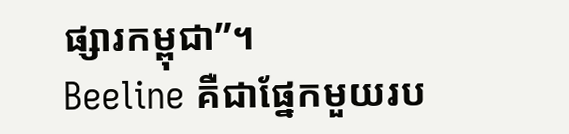ផ្សារកម្ពុជា”។
Beeline គឺជាផ្នែកមួយរប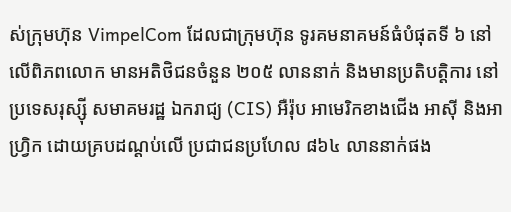ស់ក្រុមហ៊ុន VimpelCom ដែលជាក្រុមហ៊ុន ទូរគមនាគមន៍ធំបំផុតទី ៦ នៅ លើពិភពលោក មានអតិថិជនចំនួន ២០៥ លាននាក់ និងមានប្រតិបត្ដិការ នៅប្រទេសរុស្ស៊ី សមាគមរដ្ឋ ឯករាជ្យ (CIS) អឺរ៉ុប អាមេរិកខាងជើង អាស៊ី និងអាហ្វ្រិក ដោយគ្របដណ្ដប់លើ ប្រជាជនប្រហែល ៨៦៤ លាននាក់ផង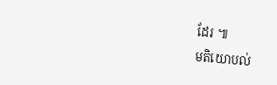ដែរ ៕
មតិយោបល់